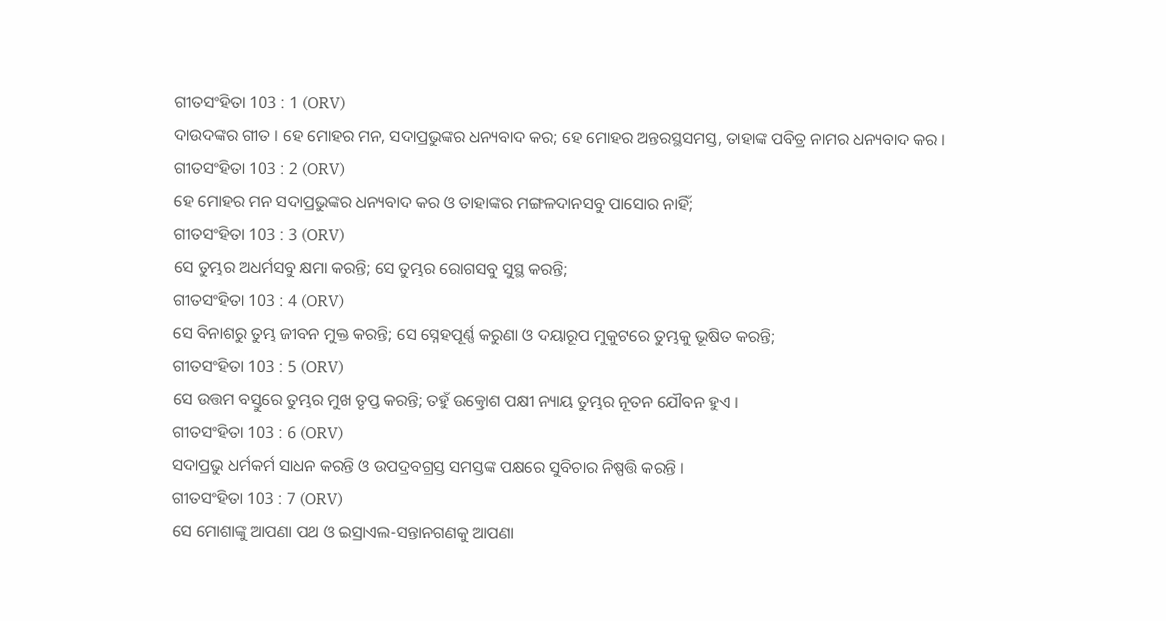ଗୀତସଂହିତା 103 : 1 (ORV)
ଦାଉଦଙ୍କର ଗୀତ । ହେ ମୋହର ମନ, ସଦାପ୍ରଭୁଙ୍କର ଧନ୍ୟବାଦ କର; ହେ ମୋହର ଅନ୍ତରସ୍ଥସମସ୍ତ, ତାହାଙ୍କ ପବିତ୍ର ନାମର ଧନ୍ୟବାଦ କର ।
ଗୀତସଂହିତା 103 : 2 (ORV)
ହେ ମୋହର ମନ ସଦାପ୍ରଭୁଙ୍କର ଧନ୍ୟବାଦ କର ଓ ତାହାଙ୍କର ମଙ୍ଗଳଦାନସବୁ ପାସୋର ନାହିଁ;
ଗୀତସଂହିତା 103 : 3 (ORV)
ସେ ତୁମ୍ଭର ଅଧର୍ମସବୁ କ୍ଷମା କରନ୍ତି; ସେ ତୁମ୍ଭର ରୋଗସବୁ ସୁସ୍ଥ କରନ୍ତି;
ଗୀତସଂହିତା 103 : 4 (ORV)
ସେ ବିନାଶରୁ ତୁମ୍ଭ ଜୀବନ ମୁକ୍ତ କରନ୍ତି; ସେ ସ୍ନେହପୂର୍ଣ୍ଣ କରୁଣା ଓ ଦୟାରୂପ ମୁକୁଟରେ ତୁମ୍ଭକୁ ଭୂଷିତ କରନ୍ତି;
ଗୀତସଂହିତା 103 : 5 (ORV)
ସେ ଉତ୍ତମ ବସ୍ତୁରେ ତୁମ୍ଭର ମୁଖ ତୃପ୍ତ କରନ୍ତି; ତହୁଁ ଉତ୍କ୍ରୋଶ ପକ୍ଷୀ ନ୍ୟାୟ ତୁମ୍ଭର ନୂତନ ଯୌବନ ହୁଏ ।
ଗୀତସଂହିତା 103 : 6 (ORV)
ସଦାପ୍ରଭୁ ଧର୍ମକର୍ମ ସାଧନ କରନ୍ତି ଓ ଉପଦ୍ରବଗ୍ରସ୍ତ ସମସ୍ତଙ୍କ ପକ୍ଷରେ ସୁବିଚାର ନିଷ୍ପତ୍ତି କରନ୍ତି ।
ଗୀତସଂହିତା 103 : 7 (ORV)
ସେ ମୋଶାଙ୍କୁ ଆପଣା ପଥ ଓ ଇସ୍ରାଏଲ-ସନ୍ତାନଗଣକୁ ଆପଣା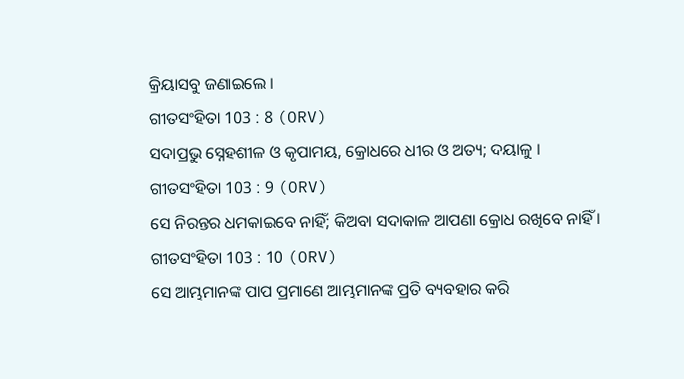କ୍ରିୟାସବୁ ଜଣାଇଲେ ।
ଗୀତସଂହିତା 103 : 8 (ORV)
ସଦାପ୍ରଭୁ ସ୍ନେହଶୀଳ ଓ କୃପାମୟ, କ୍ରୋଧରେ ଧୀର ଓ ଅତ୍ୟ; ଦୟାଳୁ ।
ଗୀତସଂହିତା 103 : 9 (ORV)
ସେ ନିରନ୍ତର ଧମକାଇବେ ନାହିଁ; କିଅବା ସଦାକାଳ ଆପଣା କ୍ରୋଧ ରଖିବେ ନାହିଁ ।
ଗୀତସଂହିତା 103 : 10 (ORV)
ସେ ଆମ୍ଭମାନଙ୍କ ପାପ ପ୍ରମାଣେ ଆମ୍ଭମାନଙ୍କ ପ୍ରତି ବ୍ୟବହାର କରି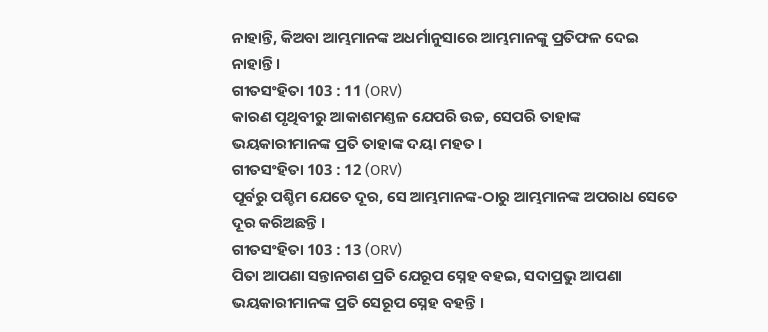ନାହାନ୍ତି, କିଅବା ଆମ୍ଭମାନଙ୍କ ଅଧର୍ମାନୁସାରେ ଆମ୍ଭମାନଙ୍କୁ ପ୍ରତିଫଳ ଦେଇ ନାହାନ୍ତି ।
ଗୀତସଂହିତା 103 : 11 (ORV)
କାରଣ ପୃଥିବୀରୁ ଆକାଶମଣ୍ତଳ ଯେପରି ଉଚ୍ଚ, ସେପରି ତାହାଙ୍କ ଭୟକାରୀମାନଙ୍କ ପ୍ରତି ତାହାଙ୍କ ଦୟା ମହତ ।
ଗୀତସଂହିତା 103 : 12 (ORV)
ପୂର୍ବରୁ ପଶ୍ଚିମ ଯେତେ ଦୂର, ସେ ଆମ୍ଭମାନଙ୍କ-ଠାରୁ ଆମ୍ଭମାନଙ୍କ ଅପରାଧ ସେତେ ଦୂର କରିଅଛନ୍ତି ।
ଗୀତସଂହିତା 103 : 13 (ORV)
ପିତା ଆପଣା ସନ୍ତାନଗଣ ପ୍ରତି ଯେରୂପ ସ୍ନେହ ବହଇ, ସଦାପ୍ରଭୁ ଆପଣା ଭୟକାରୀମାନଙ୍କ ପ୍ରତି ସେରୂପ ସ୍ନେହ ବହନ୍ତି ।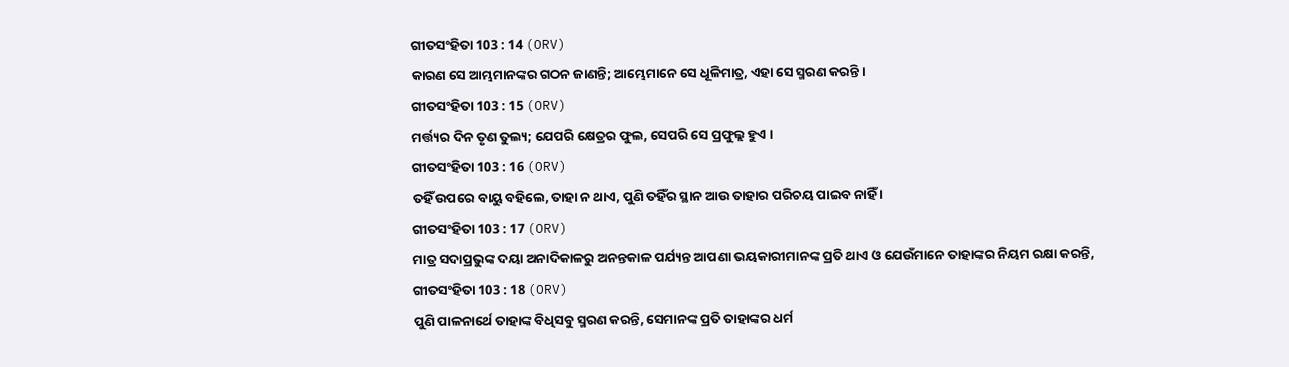ଗୀତସଂହିତା 103 : 14 (ORV)
କାରଣ ସେ ଆମ୍ଭମାନଙ୍କର ଗଠନ ଜାଣନ୍ତି; ଆମ୍ଭେମାନେ ସେ ଧୂଳିମାତ୍ର, ଏହା ସେ ସ୍ମରଣ କରନ୍ତି ।
ଗୀତସଂହିତା 103 : 15 (ORV)
ମର୍ତ୍ତ୍ୟର ଦିନ ତୃଣ ତୁଲ୍ୟ; ଯେପରି କ୍ଷେତ୍ରର ଫୁଲ, ସେପରି ସେ ପ୍ରଫୁଲ୍ଲ ହୁଏ ।
ଗୀତସଂହିତା 103 : 16 (ORV)
ତହିଁ ଉପରେ ବାୟୁ ବହିଲେ, ତାହା ନ ଥାଏ, ପୁଣି ତହିଁର ସ୍ଥାନ ଆଉ ତାହାର ପରିଚୟ ପାଇବ ନାହିଁ ।
ଗୀତସଂହିତା 103 : 17 (ORV)
ମାତ୍ର ସଦାପ୍ରଭୁଙ୍କ ଦୟା ଅନାଦିକାଳରୁ ଅନନ୍ତକାଳ ପର୍ଯ୍ୟନ୍ତ ଆପଣା ଭୟକାରୀମାନଙ୍କ ପ୍ରତି ଥାଏ ଓ ଯେଉଁମାନେ ତାହାଙ୍କର ନିୟମ ରକ୍ଷା କରନ୍ତି,
ଗୀତସଂହିତା 103 : 18 (ORV)
ପୁଣି ପାଳନାର୍ଥେ ତାହାଙ୍କ ବିଧିସବୁ ସ୍ମରଣ କରନ୍ତି, ସେମାନଙ୍କ ପ୍ରତି ତାହାଙ୍କର ଧର୍ମ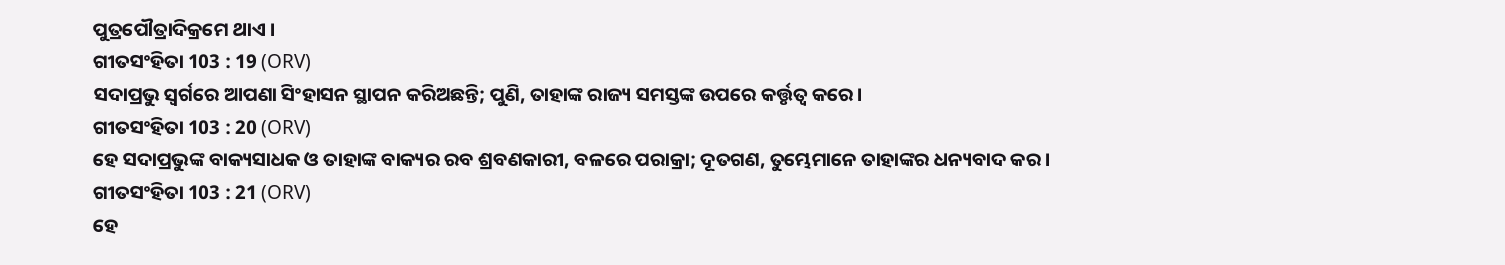ପୁତ୍ରପୌତ୍ରାଦିକ୍ରମେ ଥାଏ ।
ଗୀତସଂହିତା 103 : 19 (ORV)
ସଦାପ୍ରଭୁ ସ୍ଵର୍ଗରେ ଆପଣା ସିଂହାସନ ସ୍ଥାପନ କରିଅଛନ୍ତି; ପୁଣି, ତାହାଙ୍କ ରାଜ୍ୟ ସମସ୍ତଙ୍କ ଉପରେ କର୍ତ୍ତୃତ୍ଵ କରେ ।
ଗୀତସଂହିତା 103 : 20 (ORV)
ହେ ସଦାପ୍ରଭୁଙ୍କ ବାକ୍ୟସାଧକ ଓ ତାହାଙ୍କ ବାକ୍ୟର ରବ ଶ୍ରବଣକାରୀ, ବଳରେ ପରାକ୍ରା; ଦୂତଗଣ, ତୁମ୍ଭେମାନେ ତାହାଙ୍କର ଧନ୍ୟବାଦ କର ।
ଗୀତସଂହିତା 103 : 21 (ORV)
ହେ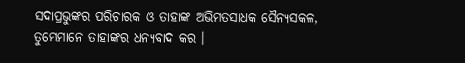ସଦାପ୍ରଭୁଙ୍କର ପରିଚାରକ ଓ ତାହାଙ୍କ ଅଭିମତସାଧକ ସୈନ୍ୟସକଳ, ତୁମ୍ଭେମାନେ ତାହାଙ୍କର ଧନ୍ୟବାଦ କର ।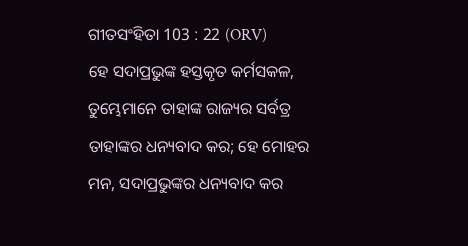ଗୀତସଂହିତା 103 : 22 (ORV)
ହେ ସଦାପ୍ରଭୁଙ୍କ ହସ୍ତକୃତ କର୍ମସକଳ, ତୁମ୍ଭେମାନେ ତାହାଙ୍କ ରାଜ୍ୟର ସର୍ବତ୍ର ତାହାଙ୍କର ଧନ୍ୟବାଦ କର; ହେ ମୋହର ମନ, ସଦାପ୍ରଭୁଙ୍କର ଧନ୍ୟବାଦ କର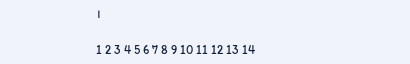।

1 2 3 4 5 6 7 8 9 10 11 12 13 14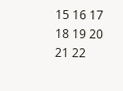15 16 17 18 19 20 21 22